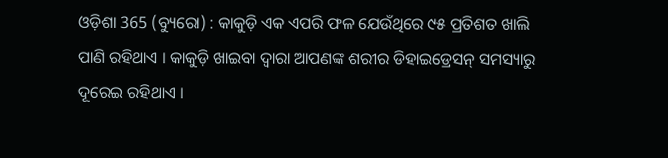ଓଡ଼ିଶା 365 (ବ୍ୟୁରୋ) : କାକୁଡ଼ି ଏକ ଏପରି ଫଳ ଯେଉଁଥିରେ ୯୫ ପ୍ରତିଶତ ଖାଲି ପାଣି ରହିଥାଏ । କାକୁଡ଼ି ଖାଇବା ଦ୍ୱାରା ଆପଣଙ୍କ ଶରୀର ଡିହାଇଡ୍ରେସନ୍ ସମସ୍ୟାରୁ ଦୂରେଇ ରହିଥାଏ ।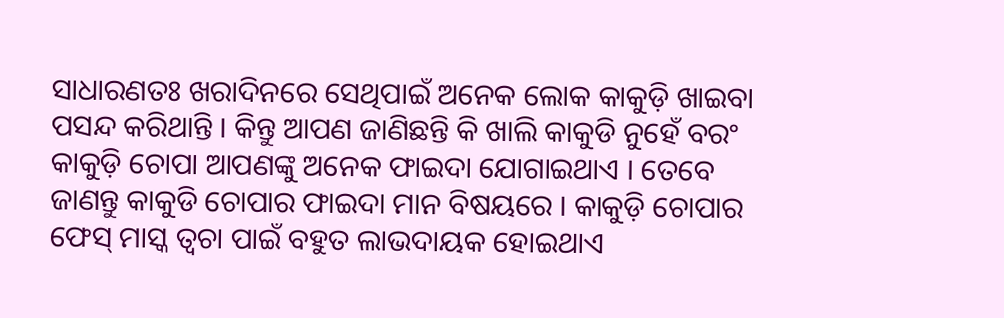ସାଧାରଣତଃ ଖରାଦିନରେ ସେଥିପାଇଁ ଅନେକ ଲୋକ କାକୁଡ଼ି ଖାଇବା ପସନ୍ଦ କରିଥାନ୍ତି । କିନ୍ତୁ ଆପଣ ଜାଣିଛନ୍ତି କି ଖାଲି କାକୁଡି ନୁହେଁ ବରଂ କାକୁଡ଼ି ଚୋପା ଆପଣଙ୍କୁ ଅନେକ ଫାଇଦା ଯୋଗାଇଥାଏ । ତେବେ ଜାଣନ୍ତୁ କାକୁଡି ଚୋପାର ଫାଇଦା ମାନ ବିଷୟରେ । କାକୁଡ଼ି ଚୋପାର ଫେସ୍ ମାସ୍କ ତ୍ୱଚା ପାଇଁ ବହୁତ ଲାଭଦାୟକ ହୋଇଥାଏ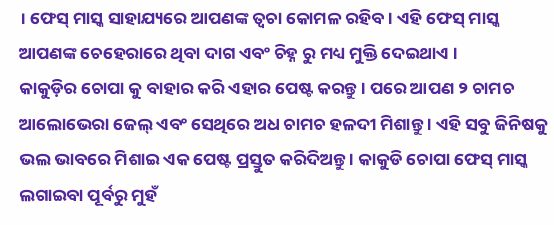। ଫେସ୍ ମାସ୍କ ସାହାଯ୍ୟରେ ଆପଣଙ୍କ ତ୍ୱଚା କୋମଳ ରହିବ । ଏହି ଫେସ୍ ମାସ୍କ ଆପଣଙ୍କ ଚେହେରାରେ ଥିବା ଦାଗ ଏବଂ ଚିହ୍ନ ରୁ ମଧ୍ୟ ମୁକ୍ତି ଦେଇଥାଏ ।
କାକୁଡ଼ିର ଚୋପା କୁ ବାହାର କରି ଏହାର ପେଷ୍ଟ କରନ୍ତୁ । ପରେ ଆପଣ ୨ ଚାମଚ ଆଲୋଭେରା ଜେଲ୍ ଏବଂ ସେଥିରେ ଅଧ ଚାମଚ ହଳଦୀ ମିଶାନ୍ତୁ । ଏହି ସବୁ ଜିନିଷକୁ ଭଲ ଭାବରେ ମିଶାଇ ଏକ ପେଷ୍ଟ ପ୍ରସ୍ତୁତ କରିଦିଅନ୍ତୁ । କାକୁଡି ଚୋପା ଫେସ୍ ମାସ୍କ ଲଗାଇବା ପୂର୍ବରୁ ମୁହଁ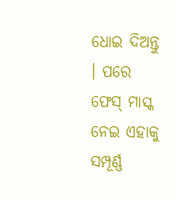ଧୋଇ ଦିଅନ୍ତୁ । ପରେ ଫେସ୍ ମାସ୍କ ନେଇ ଏହାକୁ ସମ୍ପୂର୍ଣ୍ଣ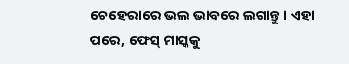ଚେହେରାରେ ଭଲ ଭାବରେ ଲଗାନ୍ତୁ । ଏହା ପରେ, ଫେସ୍ ମାସ୍କକୁ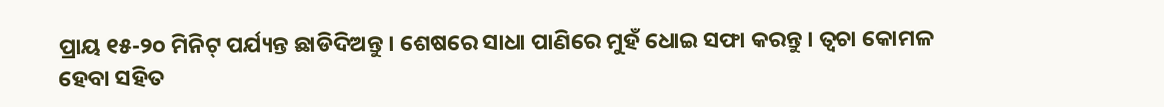ପ୍ରାୟ ୧୫-୨୦ ମିନିଟ୍ ପର୍ଯ୍ୟନ୍ତ ଛାଡିଦିଅନ୍ତୁ । ଶେଷରେ ସାଧା ପାଣିରେ ମୁହଁ ଧୋଇ ସଫା କରନ୍ତୁ । ତ୍ୱଚା କୋମଳ ହେବା ସହିତ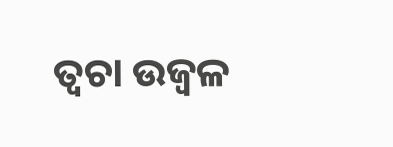ତ୍ୱଚା ଉଜ୍ୱଳ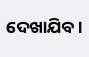ଦେଖାଯିବ ।